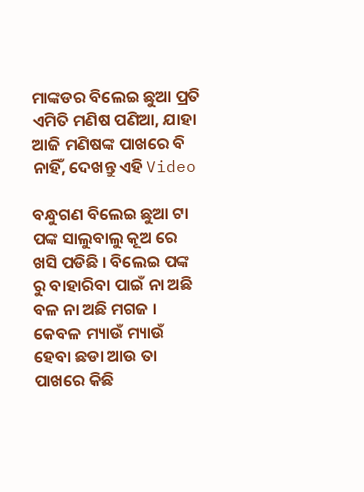ମାଙ୍କଡର ବିଲେଇ ଛୁଆ ପ୍ରତି ଏମିତି ମଣିଷ ପଣିଆ, ଯାହା ଆଜି ମଣିଷଙ୍କ ପାଖରେ ବି ନାହିଁ, ଦେଖନ୍ତୁ ଏହି Video

ବନ୍ଧୁଗଣ ବିଲେଇ ଛୁଆ ଟା ପଙ୍କ ସାଲୁବାଲୁ କୂଅ ରେ ଖସି ପଡିଛି । ବିଲେଇ ପଙ୍କ ରୁ ବାହାରିବା ପାଇଁ ନା ଅଛି ବଳ ନା ଅଛି ମଗଜ । କେବଳ ମ୍ୟାଉଁ ମ୍ୟାଉଁ ହେବା ଛଡା ଆଉ ତା ପାଖରେ କିଛି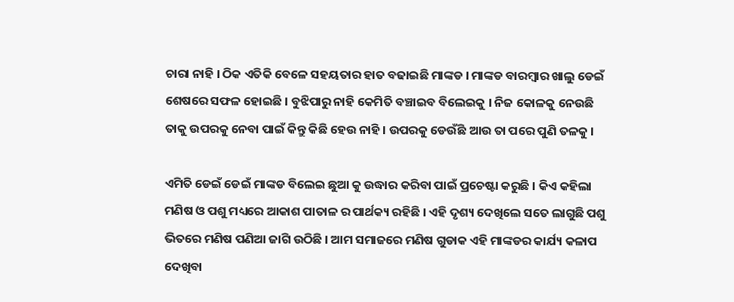ଚାରା ନାହି । ଠିକ ଏତିକି ବେଳେ ସହୟତାର ହାତ ବଢାଇଛି ମାଙ୍କଡ । ମାଙ୍କଡ ବାରମ୍ବାର ଖାଲୁ ଡେଇଁ ଶେଷରେ ସଫଳ ହୋଇଛି । ବୁଝିପାରୁ ନାହି କେମିତି ବଞ୍ଚାଇବ ବିଲେଇକୁ । ନିଜ କୋଳକୁ ନେଉଛି ତାକୁ ଉପରକୁ ନେବା ପାଇଁ କିନ୍ତୁ କିଛି ହେଉ ନାହି । ଉପରକୁ ଡେଉଁଛି ଆଉ ତା ପରେ ପୁଣି ତଳକୁ ।

ଏମିତି ଡେଇଁ ଡେଇଁ ମାଙ୍କଡ ବିଲେଇ ଛୁଆ କୁ ଉଦ୍ଧାର କରିବା ପାଇଁ ପ୍ରଚେଷ୍ଟା କରୁଛି । କିଏ କହିଲା ମଣିଷ ଓ ପଶୁ ମଧ୍ୟରେ ଆକାଶ ପାତାଳ ର ପାର୍ଥକ୍ୟ ରହିଛି । ଏହି ଦୃଶ୍ୟ ଦେଖିଲେ ସତେ ଲାଗୁଛି ପଶୁ ଭିତରେ ମଣିଷ ପଣିଆ ଜାଗି ଉଠିଛି । ଆମ ସମାଜରେ ମଣିଷ ଗୁଡାକ ଏହି ମାଙ୍କଡର କାର୍ଯ୍ୟ କଳାପ ଦେଖିବା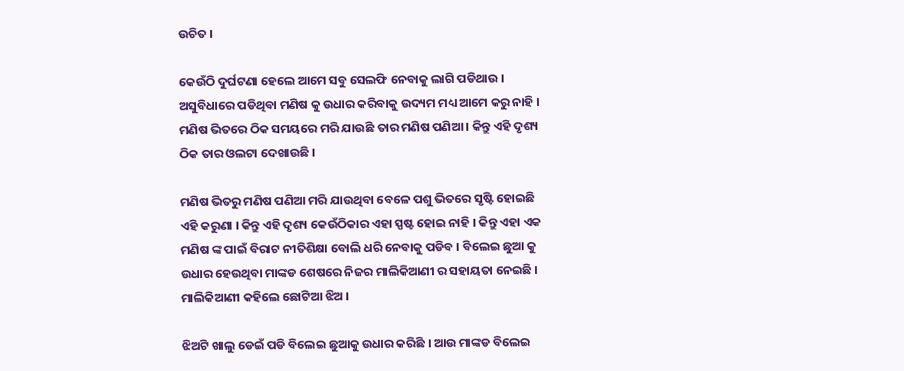ଉଚିତ ।

କେଉଁଠି ଦୁର୍ଘଟଣା ହେଲେ ଆମେ ସବୁ ସେଲଫି ନେବାକୁ ଲାଗି ପଡିଥାଉ । ଅସୁବିଧାରେ ପଡିଥିବା ମଣିଷ କୁ ଉଧାର କରିବାକୁ ଉଦ୍ୟମ ମଧ୍ୟ ଆମେ କରୁ ନାହି । ମଣିଷ ଭିତରେ ଠିକ ସମୟରେ ମରି ଯାଉଛି ତାର ମଣିଷ ପଣିଆ । କିନ୍ତୁ ଏହି ଦୃଶ୍ୟ ଠିକ ତାର ଓଲଟା ଦେଖାଉଛି ।

ମଣିଷ ଭିତରୁ ମଣିଷ ପଣିଆ ମରି ଯାଉଥିବା ବେଳେ ପଶୁ ଭିତରେ ସୃଷ୍ଟି ହୋଇଛି ଏହି କରୁଣା । କିନ୍ତୁ ଏହି ଦୃଶ୍ୟ କେଉଁଠିକାର ଏହା ସ୍ପଷ୍ଟ ହୋଇ ନାହି । କିନ୍ତୁ ଏହା ଏକ ମଣିଷ ଙ୍କ ପାଇଁ ବିରାଟ ନୀତିଶିକ୍ଷା ବୋଲି ଧରି ନେବାକୁ ପଡିବ । ବିଲେଇ ଛୁଆ କୁ ଉଧାର ହେଉଥିବା ମାଙ୍କଡ ଶେଷରେ ନିଜର ମାଲିକିଆଣୀ ର ସହାୟତା ନେଇଛି । ମାଲିକିଆଣୀ କହିଲେ ଛୋଟିଆ ଝିଅ ।

ଝିଅଟି ଖାଲୁ ଡେଇଁ ପଡି ବିଲେଇ ଛୁଆକୁ ଉଧାର କରିଛି । ଆଉ ମାଙ୍କଡ ବିଲେଇ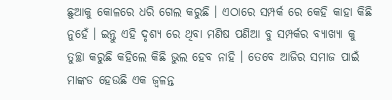ଛୁଆକୁ କୋଳରେ ଧରି ଗେଲ କରୁଛି । ଏଠାରେ ସମ୍ପର୍କ ରେ କେହି କାହା କିଛି ନୁହେଁ । ଇନ୍ତୁ ଏହି ଦୃଶ୍ୟ ରେ ଥିବା ମଣିଷ ପଣିଆ ବୁ ସମ୍ପର୍କର ବ୍ୟାଖ୍ୟା କୁ ତୁଚ୍ଛା କରୁଛି କହିଲେ କିଛି ଭୁଲ ହେବ ନାହି । ତେବେ ଆଜିର ସମାଜ ପାଇଁ ମାଙ୍କଡ ହେଉଛି ଏକ ଜ୍ଵଳନ୍ତ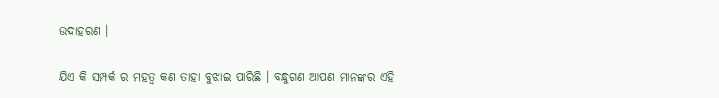ଉଦାହରଣ ।

ଯିଏ କି ସମ୍ପର୍କ ର ମହତ୍ଵ କଣ ତାହା ବୁଝାଇ ପାରିଛି । ବନ୍ଧୁଗଣ ଆପଣ ମାନଙ୍କର ଏହି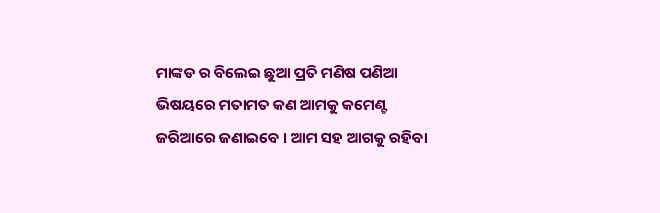ମାଙ୍କଡ ର ବିଲେଇ ଛୁଆ ପ୍ରତି ମଣିଷ ପଣିଆ ଭିଷୟରେ ମତାମତ କଣ ଆମକୁ କମେଣ୍ଟ ଜରିଆରେ ଜଣାଇବେ । ଆମ ସହ ଆଗକୁ ରହିବା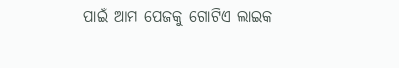ପାଇଁ ଆମ ପେଜକୁ ଗୋଟିଏ ଲାଇକ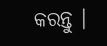କରନ୍ତୁ ।